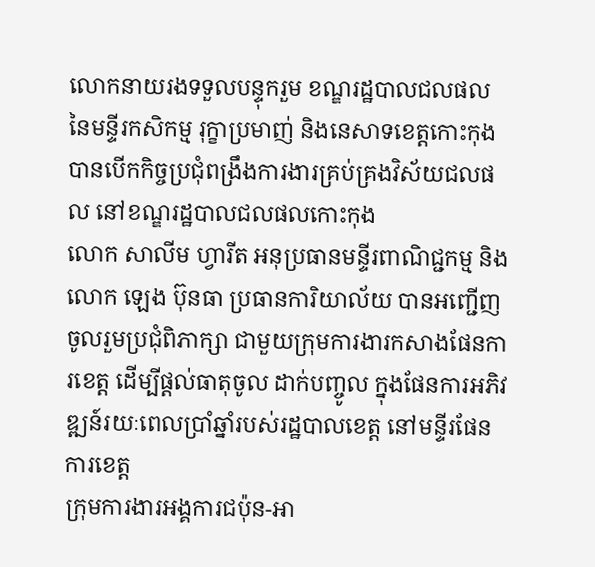លោកនាយរងទទួលបន្ទុករួម ខណ្ឌរដ្ឋបាលជលផល នៃមន្ទីរកសិកម្ម រុក្ខាប្រមាញ់ និងនេសាទខេត្តកោះកុង បានបើកកិច្ចប្រជុំពង្រឹងការងារគ្រប់គ្រងវិស័យជលផល នៅខណ្ឌរដ្ឋបាលជលផលកោះកុង
លោក សាលីម ហ្វារីត អនុប្រធានមន្ទីរពាណិជ្ជកម្ម និងលោក ឡេង ប៊ុនធា ប្រធានការិយាល័យ បានអញ្ជើញចូលរួមប្រជុំពិភាក្សា ជាមួយក្រុមការងារកសាងផែនការខេត្ត ដើម្បីផ្តល់ធាតុចូល ដាក់បញ្ចូល ក្នុងផែនការអភិវឌ្ឍន៍រយៈពេលប្រាំឆ្នាំរបស់រដ្ឋបាលខេត្ត នៅមន្ទីរផែនការខេត្ត
ក្រុមការងារអង្គការជប៉ុន-អា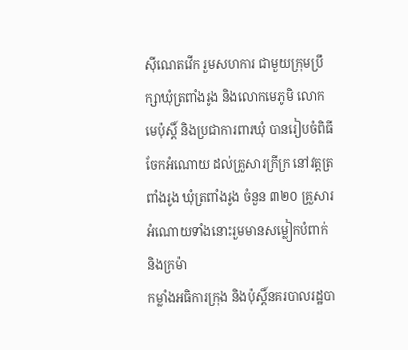ស៊ីណេតវើក រួមសហការ ជាមួយក្រុមប្រឹក្សាឃុំត្រពាំងរូង និងលោកមេភូមិ លោកមេប៉ុស្តិ៍ និងប្រជាការពារឃុំ បានរៀបចំពិធីចែកអំណោយ ដល់គ្រួសារក្រីក្រ នៅវត្តត្រពាំងរូង ឃុំត្រពាំងរូង ចំនួន ៣២០ គ្រួសារ អំណោយទាំងនោះរួមមានសម្លៀកបំពាក់ និងក្រម៉ា
កម្លាំងអធិការក្រុង និងប៉ុស្ដិ៍នគរបាលរដ្ឋបា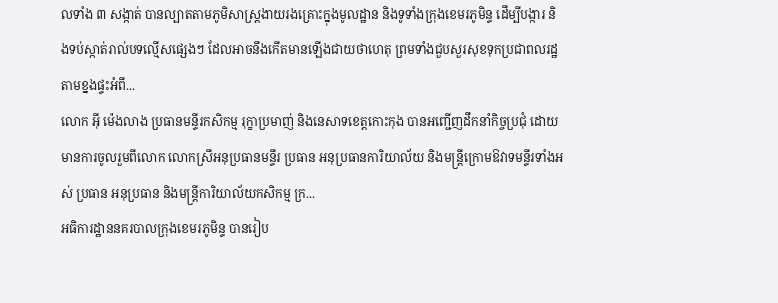លទាំង ៣ សង្កាត់ បានល្បាតតាមភូមិសាស្ត្រងាយរងគ្រោះក្នុងមូលដ្ឋាន និងទូទាំងក្រុងខេមរភូមិន្ទ ដើម្បីបង្ការ និងទប់ស្កាត់រាល់បទល្មើសផ្សេងៗ ដែលអាចនឹងកើតមានឡើងជាយថាហេតុ ព្រមទាំងជួបសួរសុខទុកប្រជាពលរដ្ឋតាមខ្នងផ្ទះអំពី...
លោក អុី ម៉េងលាង ប្រធានមន្ទីរកសិកម្ម រុក្ខាប្រមាញ់ និងនេសាទខេត្តកោះកុង បានអញ្ជើញដឹកនាំកិច្ចប្រជុំ ដោយមានការចូលរួមពីលោក លោកស្រីអនុប្រធានមន្ទីរ ប្រធាន អនុប្រធានការិយាល័យ និងមន្រ្តីក្រោមឱវាទមន្ទីរទាំងអស់ ប្រធាន អនុប្រធាន និងមន្រ្តីការិយាល័យកសិកម្ម ក្រ...
អធិការដ្ឋាននគរបាលក្រុងខេមរភូមិន្ទ បានរៀប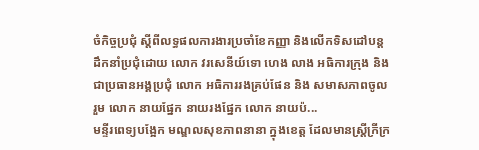ចំកិច្ចប្រជុំ ស្ដីពីលទ្ធផលការងារប្រចាំខែកញ្ញា និងលើកទិសដៅបន្ដ ដឹកនាំប្រជុំដោយ លោក វរសេនីយ៍ទោ ហេង លាង អធិការក្រុង និងជាប្រធានអង្គប្រជុំ លោក អធិការរងគ្រប់ផែន និង សមាសភាពចូលរួម លោក នាយផ្នែក នាយរងផ្នែក លោក នាយប៉...
មន្ទីរពេទ្យបង្អែក មណ្ឌលសុខភាពនានា ក្នុងខេត្ត ដែលមានស្រ្តីក្រីក្រ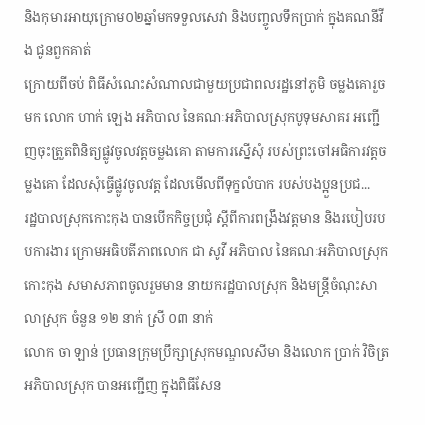និងកុមារអាយុក្រោម០២ឆ្នាំមកទទួលសេវា និងបញ្ចូលទឹកប្រាក់ ក្នុងគណនីវីង ជូនពួកគាត់
ក្រោយពីចប់ ពិធីសំណេះសំណាលជាមួយប្រជាពលរដ្ឋនៅភូមិ ចម្លងគោរួចមក លោក ហាក់ ឡេង អភិបាល នៃគណៈអភិបាលស្រុកបូទុមសាគរ អញ្ជើញចុះត្រួតពិនិត្យផ្លូវចូលវត្តចម្លងគោ តាមការស្នើសុំ របស់ព្រះចៅអធិការវត្តចម្លងគោ ដែលសុំធ្វើផ្លូវចូលវត្ត ដែលមើលពីទុក្ខលំបាក របស់បងប្អួនប្រជ...
រដ្ឋបាលស្រុកកោះកុង បានបើកកិច្ចប្រជុំ ស្តីពីការពង្រឹងវត្តមាន និងរបៀបរបបការងារ ក្រោមអធិបតីភាពលោក ជា សូវី អភិបាល នៃគណៈអភិបាលស្រុកកោះកុង សមាសភាពចូលរួមមាន នាយករដ្ឋបាលស្រុក និងមន្រ្តីចំណុះសាលាស្រុក ចំនួន ១២ នាក់ ស្រី ០៣ នាក់
លោក ចា ឡាន់ ប្រធានក្រុមប្រឹក្សាស្រុកមណ្ឌលសីមា និងលោក ប្រាក់ វិចិត្រ អភិបាលស្រុក បានអញ្ជើញ ក្នុងពិធីសែន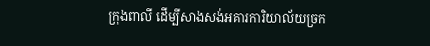ក្រុងពាលី ដើម្បីសាងសង់អគារការិយាល័យច្រក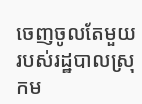ចេញចូលតែមួយ របស់រដ្ឋបាលស្រុកម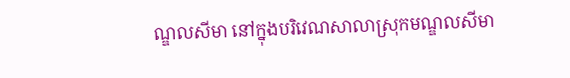ណ្ឌលសីមា នៅក្នុងបរិវេណសាលាស្រុកមណ្ឌលសីមា